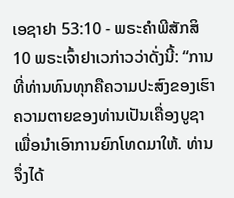ເອຊາຢາ 53:10 - ພຣະຄຳພີສັກສິ10 ພຣະເຈົ້າຢາເວກ່າວວ່າດັ່ງນີ້: “ການທີ່ທ່ານທົນທຸກຄືຄວາມປະສົງຂອງເຮົາ ຄວາມຕາຍຂອງທ່ານເປັນເຄື່ອງບູຊາ ເພື່ອນຳເອົາການຍົກໂທດມາໃຫ້. ທ່ານຈຶ່ງໄດ້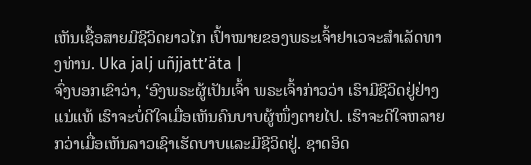ເຫັນເຊື້ອສາຍມີຊີວິດຍາວໄກ ເປົ້າໝາຍຂອງພຣະເຈົ້າຢາເວຈະສຳເລັດທາງທ່ານ. Uka jalj uñjjattʼäta |
ຈົ່ງບອກເຂົາວ່າ, ‘ອົງພຣະຜູ້ເປັນເຈົ້າ ພຣະເຈົ້າກ່າວວ່າ ເຮົາມີຊີວິດຢູ່ຢ່າງແນ່ແທ້ ເຮົາຈະບໍ່ດີໃຈເມື່ອເຫັນຄົນບາບຜູ້ໜຶ່ງຕາຍໄປ. ເຮົາຈະດີໃຈຫລາຍກວ່າເມື່ອເຫັນລາວເຊົາເຮັດບາບແລະມີຊີວິດຢູ່. ຊາດອິດ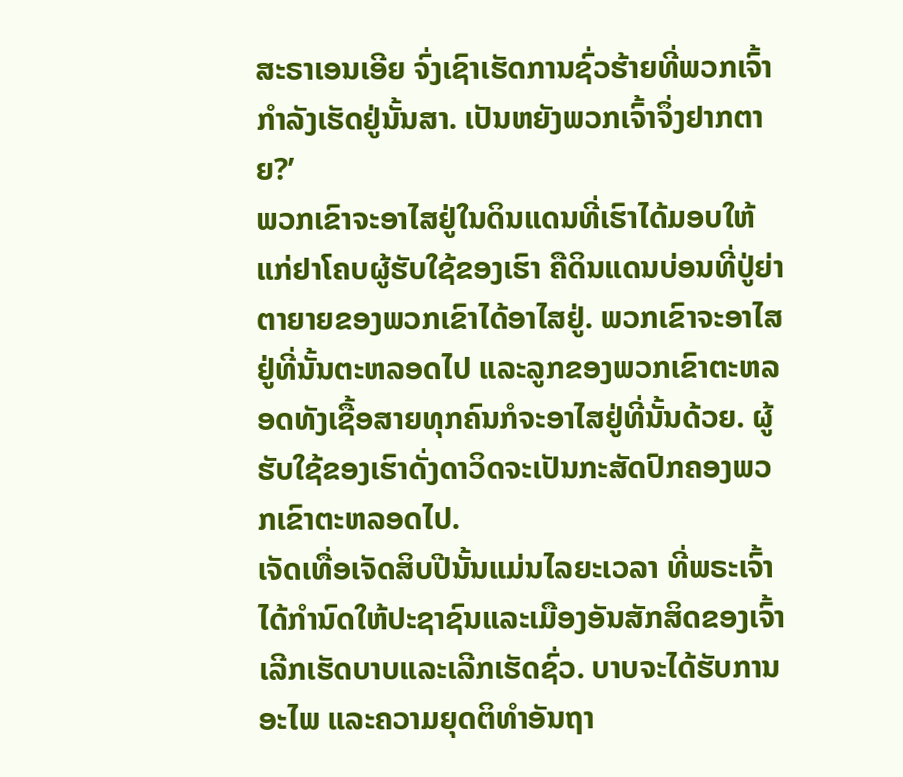ສະຣາເອນເອີຍ ຈົ່ງເຊົາເຮັດການຊົ່ວຮ້າຍທີ່ພວກເຈົ້າກຳລັງເຮັດຢູ່ນັ້ນສາ. ເປັນຫຍັງພວກເຈົ້າຈຶ່ງຢາກຕາຍ?’
ພວກເຂົາຈະອາໄສຢູ່ໃນດິນແດນທີ່ເຮົາໄດ້ມອບໃຫ້ແກ່ຢາໂຄບຜູ້ຮັບໃຊ້ຂອງເຮົາ ຄືດິນແດນບ່ອນທີ່ປູ່ຍ່າຕາຍາຍຂອງພວກເຂົາໄດ້ອາໄສຢູ່. ພວກເຂົາຈະອາໄສຢູ່ທີ່ນັ້ນຕະຫລອດໄປ ແລະລູກຂອງພວກເຂົາຕະຫລອດທັງເຊື້ອສາຍທຸກຄົນກໍຈະອາໄສຢູ່ທີ່ນັ້ນດ້ວຍ. ຜູ້ຮັບໃຊ້ຂອງເຮົາດັ່ງດາວິດຈະເປັນກະສັດປົກຄອງພວກເຂົາຕະຫລອດໄປ.
ເຈັດເທື່ອເຈັດສິບປີນັ້ນແມ່ນໄລຍະເວລາ ທີ່ພຣະເຈົ້າໄດ້ກຳນົດໃຫ້ປະຊາຊົນແລະເມືອງອັນສັກສິດຂອງເຈົ້າ ເລີກເຮັດບາບແລະເລີກເຮັດຊົ່ວ. ບາບຈະໄດ້ຮັບການອະໄພ ແລະຄວາມຍຸດຕິທຳອັນຖາ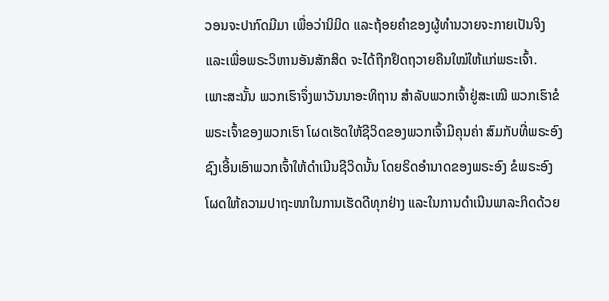ວອນຈະປາກົດມີມາ ເພື່ອວ່ານິມິດ ແລະຖ້ອຍຄຳຂອງຜູ້ທຳນວາຍຈະກາຍເປັນຈິງ ແລະເພື່ອພຣະວິຫານອັນສັກສິດ ຈະໄດ້ຖືກຢຶດຖວາຍຄືນໃໝ່ໃຫ້ແກ່ພຣະເຈົ້າ.
ເພາະສະນັ້ນ ພວກເຮົາຈຶ່ງພາວັນນາອະທິຖານ ສຳລັບພວກເຈົ້າຢູ່ສະເໝີ ພວກເຮົາຂໍພຣະເຈົ້າຂອງພວກເຮົາ ໂຜດເຮັດໃຫ້ຊີວິດຂອງພວກເຈົ້າມີຄຸນຄ່າ ສົມກັບທີ່ພຣະອົງຊົງເອີ້ນເອົາພວກເຈົ້າໃຫ້ດຳເນີນຊີວິດນັ້ນ ໂດຍຣິດອຳນາດຂອງພຣະອົງ ຂໍພຣະອົງໂຜດໃຫ້ຄວາມປາຖະໜາໃນການເຮັດດີທຸກຢ່າງ ແລະໃນການດຳເນີນພາລະກິດດ້ວຍ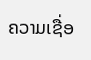ຄວາມເຊື່ອ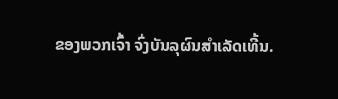ຂອງພວກເຈົ້າ ຈົ່ງບັນລຸຜົນສຳເລັດເທີ້ນ.